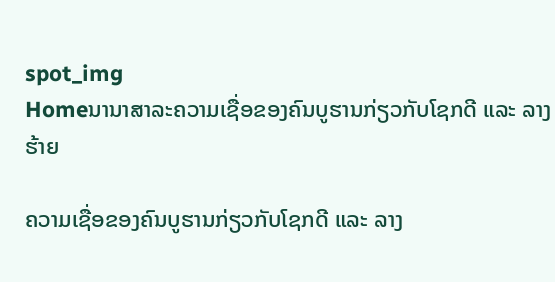spot_img
Homeນານາສາລະຄວາມເຊື່ອຂອງຄົນບູຮານກ່ຽວກັບໂຊກດີ ແລະ ລາງຮ້າຍ

ຄວາມເຊື່ອຂອງຄົນບູຮານກ່ຽວກັບໂຊກດີ ແລະ ລາງ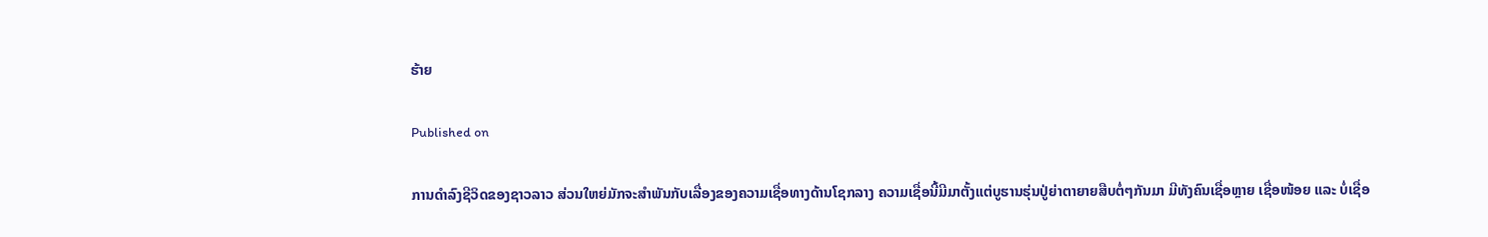ຮ້າຍ

Published on

ການດຳລົງຊີວິດຂອງຊາວລາວ ສ່ວນໃຫຍ່ມັກຈະສຳພັນກັບເລື່ອງຂອງຄວາມເຊື່ອທາງດ້ານໂຊກລາງ ຄວາມເຊື່ອນີ້ມີມາຕັ້ງແຕ່ບູຮານຮຸ່ນປູ່ຍ່າຕາຍາຍສືບຕໍ່ໆກັນມາ ມີທັງຄົນເຊື່ອຫຼາຍ ເຊື່ອໜ້ອຍ ແລະ ບໍ່ເຊື່ອ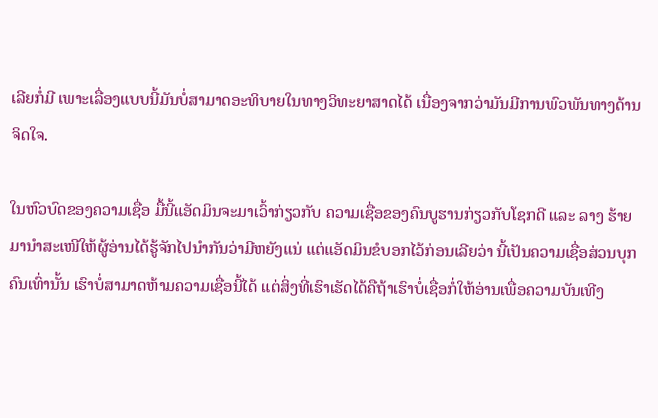ເລີຍກໍ່ມີ ເພາະເລື່ອງແບບນີ້ມັນບໍ່ສາມາດອະທິບາຍໃນທາງວິທະຍາສາດໄດ້ ເນື່ອງຈາກວ່າມັນມີການພົວພັນທາງດ້ານຈິດໃຈ.

ໃນຫົວບົດຂອງຄວາມເຊື່ອ ມື້ນີ້ແອັດມິນຈະມາເວົ້າກ່ຽວກັບ ຄວາມເຊື່ອຂອງຄົນບູຮານກ່ຽວກັບໂຊກດີ ແລະ ລາງ ຮ້າຍ ມານຳສະເໜີໃຫ້ຜູ້ອ່ານໄດ້ຮູ້ຈັກໄປນຳກັນວ່າມີຫຍັງແນ່ ແຕ່ແອັດມິນຂໍບອກໄວ້ກ່ອນເລີຍວ່າ ນີ້ເປັນຄວາມເຊື່ອສ່ວນບຸກຄົນເທົ່ານັ້ນ ເຮົາບໍ່ສາມາດຫ້າມຄວາມເຊື່ອນີ້ໄດ້ ແຕ່ສິ່ງທີ່ເຮົາເຮັດໄດ້ຄືຖ້າເຮົາບໍ່ເຊື່ອກໍ່ໃຫ້ອ່ານເພື່ອຄວາມບັນເທີງ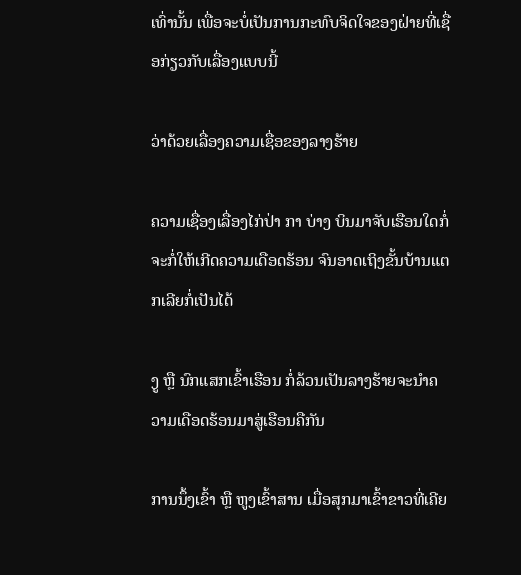ເທົ່ານັ້ນ ເພື່ອຈະບໍ່ເປັນການກະທົບຈິດໃຈຂອງຝ່າຍທີ່ເຊື່ອກ່ຽວກັບເລື່ອງແບບນີ້

ວ່າດ້ວຍເລື່ອງຄວາມເຊື່ອຂອງລາງຮ້າຍ

ຄວາມເຊື່ອງເລື່ອງໄກ່ປ່າ ກາ ບ່າງ ບິນມາຈັບເຮືອນໃດກໍ່ຈະກໍ່ໃຫ້ເກີດຄວາມເດືອດຮ້ອນ ຈົນອາດເຖິງຂັ້ນບ້ານແຕກເລີຍກໍ່ເປັນໄດ້

ງູ ຫຼື ນົກແສກເຂົ້າເຮືອນ ກໍ່ລ້ວນເປັນລາງຮ້າຍຈະນຳຄວາມເດືອດຮ້ອນມາສູ່ເຮືອນຄືກັນ

ການນຶ້ງເຂົ້າ ຫຼື ຫູງເຂົ້າສານ ເມື່ອສຸກມາເຂົ້າຂາວທີ່ເຄີຍ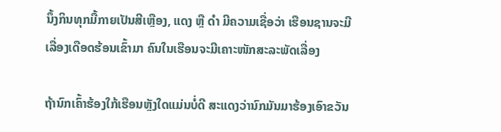ນຶ້ງກິນທຸກມື້ກາຍເປັນສີເຫຼືອງ, ແດງ ຫຼື ດຳ ມີຄວາມເຊື່ອວ່າ ເຮືອນຊານຈະມີເລື່ອງເດືອດຮ້ອນເຂົ້າມາ ຄົນໃນເຮືອນຈະມີເຄາະໜັກສະລະພັດເລື່ອງ

ຖ້ານົກເຄົ້າຮ້ອງໃກ້ເຮືອນຫຼັງໃດແມ່ນບໍ່ດີ ສະແດງວ່ານົກມັນມາຮ້ອງເອົາຂວັນ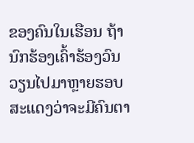ຂອງຄົນໃນເຮືອນ ຖ້ານົກຮ້ອງເຄົ້າຮ້ອງວົນວຽນໄປມາຫຼາຍຮອບສະແດງວ່າຈະມີຄົນຕາ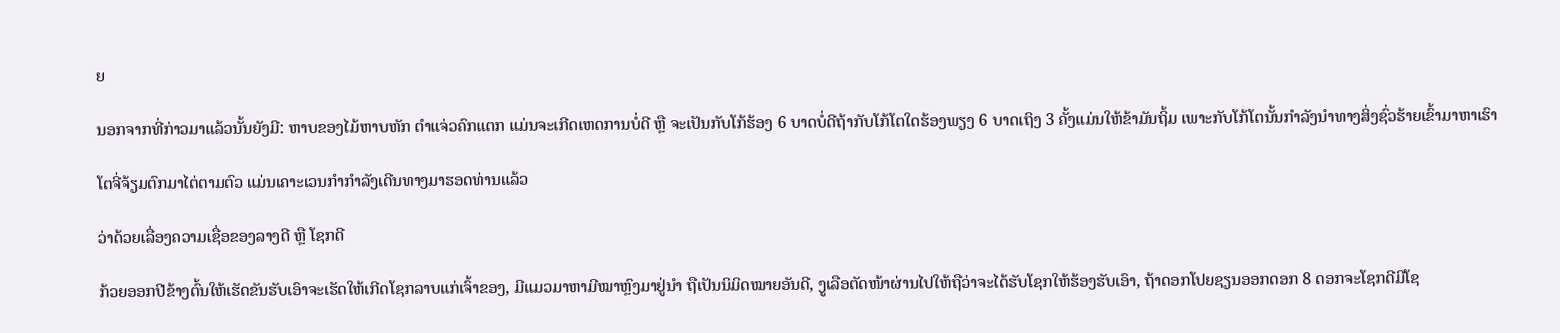ຍ

ນອກຈາກທີ່ກ່າວມາແລ້ວນັ້ນຍັງມີ: ຫາບຂອງໄມ້ຫາບຫັກ ຕຳແຈ່ວຄົກແຕກ ແມ່ນຈະເກີດເຫດການບໍ່ດີ ຫຼື ຈະເປັນກັບໂກ້ຮ້ອງ 6 ບາດບໍ່ດີຖ້າກັບໂກ້ໂຕໃດຮ້ອງພຽງ 6 ບາດເຖິງ 3 ຄັ້ງແມ່ນໃຫ້ຂ້າມັນຖິ້ມ ເພາະກັບໂກ້ໂຕນັ້ນກຳລັງນຳທາງສິ່ງຊົ່ວຮ້າຍເຂົ້າມາຫາເຮົາ

ໂຕຈີ່ຈ້ຽມຕົກມາໄຕ່ຕາມຕົວ ແມ່ນເຄາະເວນກຳກຳລັງເດີນທາງມາຮອດທ່ານແລ້ວ

ວ່າດ້ວຍເລື່ອງຄວາມເຊື່ອຂອງລາງດີ ຫຼື ໂຊກດີ

ກ້ວຍອອກປີຂ້າງຕົ້ນໃຫ້ເຮັດຂັນຮັບເອົາຈະເຮັດໃຫ້ເກີດໂຊກລາບແກ່ເຈົ້າຂອງ, ມີແມວມາຫາມີໝາຫຼົງມາຢູ່ນຳ ຖືເປັນນິມິດໝາຍອັນດີ, ງູເລືອຕັດໜ້າຜ່ານໄປໃຫ້ຖືວ່າຈະໄດ້ຮັບໂຊກໃຫ້ຮ້ອງຮັບເອົາ, ຖ້າດອກໂປຍຊຽນອອກດອກ 8 ດອກຈະໂຊກດີມີໂຊ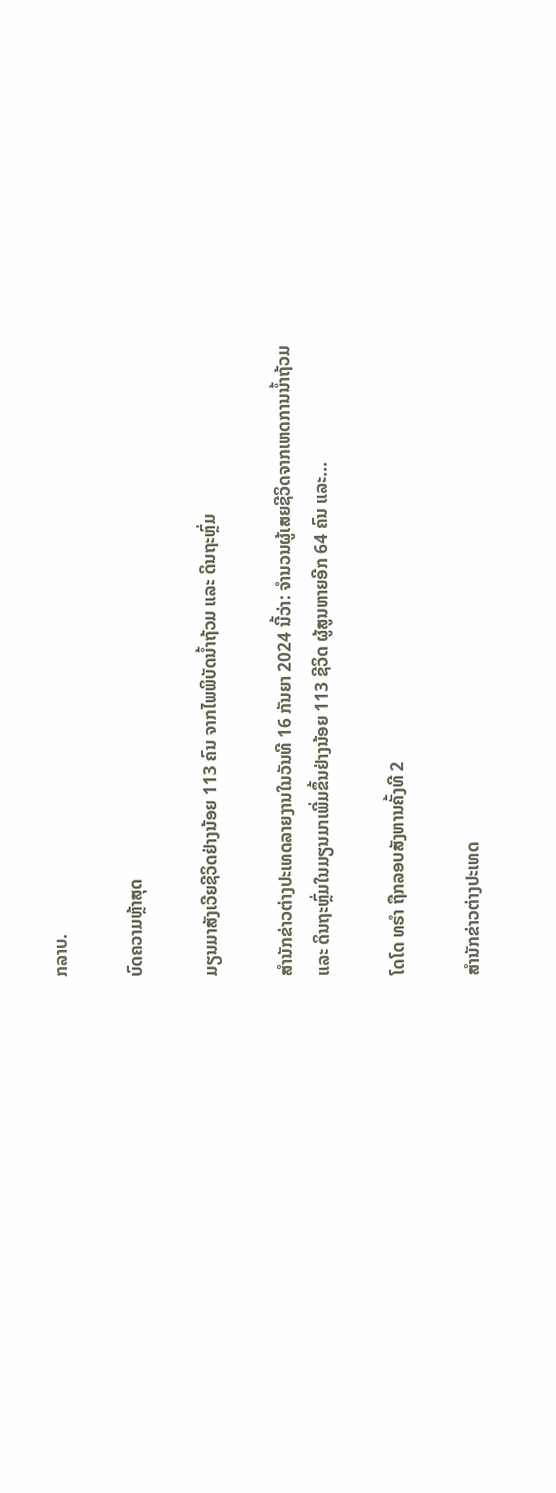ກລາບ.

ບົດຄວາມຫຼ້າສຸດ

ມຽນມາສັງເວີຍຊີວິດຢ່າງນ້ອຍ 113 ຄົນ ຈາກໄພພິບັດນ້ຳຖ້ວມ ແລະ ດິນຖະຫຼົ່ມ

ສຳນັກຂ່າວຕ່າງປະເທດລາຍງານໃນວັນທີ 16 ກັນຍາ 2024 ນີ້ວ່າ: ຈຳນວນຜູ້ເສຍຊີວິດຈາກເຫດການນ້ຳຖ້ວມ ແລະ ດິນຖະຫຼົ່ມໃນມຽນມາເພີ່ມຂຶ້ນຢ່າງນ້ອຍ 113 ຊີວິດ ຜູ້ສູນຫາຍອີກ 64 ຄົນ ແລະ...

ໂດໂດ ທຣຳ ຖືກລອບສັງຫານຄັ້ງທີ 2

ສຳນັກຂ່າວຕ່າງປະເທດ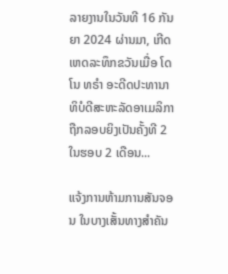ລາຍງານໃນວັນທີ 16 ກັນຍາ 2024 ຜ່ານມາ, ເກີດເຫດລະທຶກຂວັນເມື່ອ ໂດໂນ ທຣຳ ອະດີດປະທານາທິບໍດີສະຫະລັດອາເມລິກາ ຖືກລອບຍິງເປັນຄັ້ງທີ 2 ໃນຮອບ 2 ເດືອນ...

ແຈ້ງການຫ້າມການສັນຈອນ ໃນບາງເສັ້ນທາງສໍາຄັນ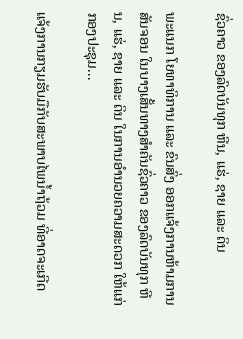ຊົ່ວຄາວ ຂອງລົດບັນທຸກ ຫີນ, ແຮ່, ຊາຍ ແລະ ດິນ

ພະແນກ ໂຍທາທິການ ແລະ ຂົນສົ່ງ ອອກແຈ້ງການຫ້າມການສັນຈອນ ໃນບາງເສັ້ນທາງສໍາຄັນຊົ່ວຄາວ ຂອງລົດບັນທຸກ ຫີນ, ແຮ່, ຊາຍ ແລະ ດິນ ໃນການອໍານວຍຄວາມສະດວກ ໃຫ້ແກ່ກອງປະຊຸມ...

ແຈ້ງການກຽມຮັບມືກັບສະພາບໄພນໍ້າຖ້ວມ ທີ່ອາດຈະເກີດ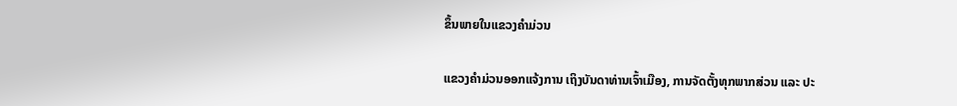ຂຶ້ນພາຍໃນແຂວງຄໍາມ່ວນ

ແຂວງຄຳມ່ວນອອກແຈ້ງການ ເຖິງບັນດາທ່ານເຈົ້າເມືອງ, ການຈັດຕັ້ງທຸກພາກສ່ວນ ແລະ ປະ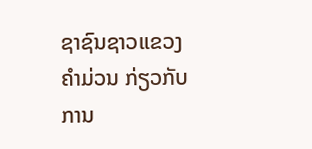ຊາຊົນຊາວແຂວງຄໍາມ່ວນ ກ່ຽວກັບການ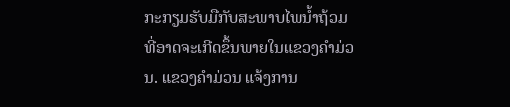ກະກຽມຮັບມືກັບສະພາບໄພນໍ້າຖ້ວມ ທີ່ອາດຈະເກີດຂຶ້ນພາຍໃນແຂວງຄໍາມ່ວນ. ແຂວງຄໍາມ່ວນ ແຈ້ງການ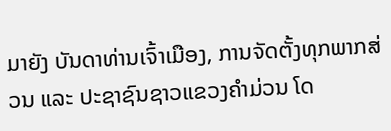ມາຍັງ ບັນດາທ່ານເຈົ້າເມືອງ, ການຈັດຕັ້ງທຸກພາກສ່ວນ ແລະ ປະຊາຊົນຊາວແຂວງຄໍາມ່ວນ ໂດ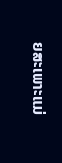ຍສະເພາະແມ່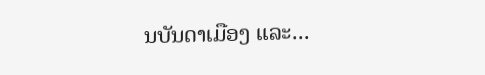ນບັນດາເມືອງ ແລະ...